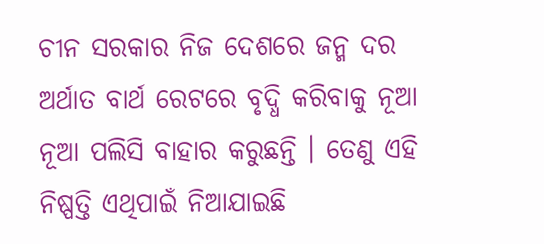ଚୀନ ସରକାର ନିଜ ଦେଶରେ ଜନ୍ମ ଦର ଅର୍ଥାତ ବାର୍ଥ ରେଟରେ ବୃଦ୍ଧି କରିବାକୁ ନୂଆ ନୂଆ ପଲିସି ବାହାର କରୁଛନ୍ତି । ତେଣୁ ଏହି ନିଷ୍ପତ୍ତି ଏଥିପାଇଁ ନିଆଯାଇଛି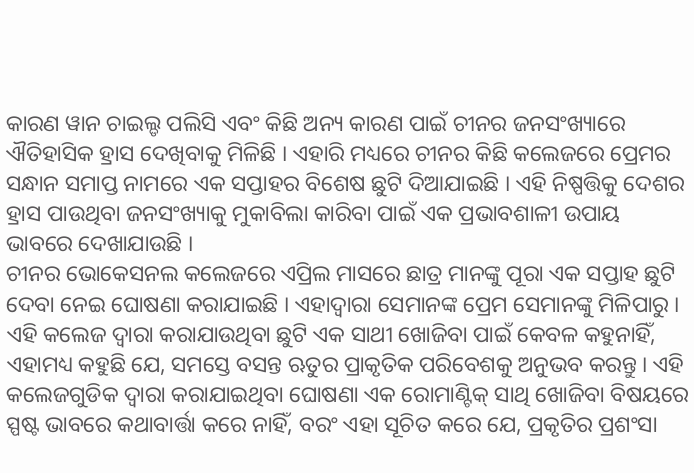କାରଣ ୱାନ ଚାଇଲ୍ଡ ପଲିସି ଏବଂ କିଛି ଅନ୍ୟ କାରଣ ପାଇଁ ଚୀନର ଜନସଂଖ୍ୟାରେ ଐତିହାସିକ ହ୍ରାସ ଦେଖିବାକୁ ମିଳିଛି । ଏହାରି ମଧ୍ୟରେ ଚୀନର କିଛି କଲେଜରେ ପ୍ରେମର ସନ୍ଧାନ ସମାପ୍ତ ନାମରେ ଏକ ସପ୍ତାହର ବିଶେଷ ଛୁଟି ଦିଆଯାଇଛି । ଏହି ନିଷ୍ପତ୍ତିକୁ ଦେଶର ହ୍ରାସ ପାଉଥିବା ଜନସଂଖ୍ୟାକୁ ମୁକାବିଲା କାରିବା ପାଇଁ ଏକ ପ୍ରଭାବଶାଳୀ ଉପାୟ ଭାବରେ ଦେଖାଯାଉଛି ।
ଚୀନର ଭୋକେସନଲ କଲେଜରେ ଏପ୍ରିଲ ମାସରେ ଛାତ୍ର ମାନଙ୍କୁ ପୂରା ଏକ ସପ୍ତାହ ଛୁଟି ଦେବା ନେଇ ଘୋଷଣା କରାଯାଇଛି । ଏହାଦ୍ୱାରା ସେମାନଙ୍କ ପ୍ରେମ ସେମାନଙ୍କୁ ମିଳିପାରୁ । ଏହି କଲେଜ ଦ୍ୱାରା କରାଯାଉଥିବା ଛୁଟି ଏକ ସାଥୀ ଖୋଜିବା ପାଇଁ କେବଳ କହୁନାହିଁ, ଏହାମଧ୍ୟ କହୁଛି ଯେ, ସମସ୍ତେ ବସନ୍ତ ଋତୁର ପ୍ରାକୃତିକ ପରିବେଶକୁ ଅନୁଭବ କରନ୍ତୁ । ଏହି କଲେଜଗୁଡିକ ଦ୍ୱାରା କରାଯାଇଥିବା ଘୋଷଣା ଏକ ରୋମାଣ୍ଟିକ୍ ସାଥି ଖୋଜିବା ବିଷୟରେ ସ୍ପଷ୍ଟ ଭାବରେ କଥାବାର୍ତ୍ତା କରେ ନାହିଁ, ବରଂ ଏହା ସୂଚିତ କରେ ଯେ, ପ୍ରକୃତିର ପ୍ରଶଂସା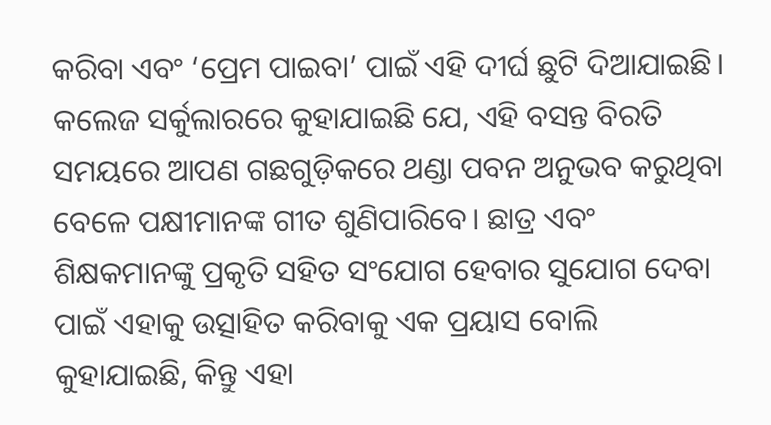କରିବା ଏବଂ ‘ପ୍ରେମ ପାଇବା’ ପାଇଁ ଏହି ଦୀର୍ଘ ଛୁଟି ଦିଆଯାଇଛି।
କଲେଜ ସର୍କୁଲାରରେ କୁହାଯାଇଛି ଯେ, ଏହି ବସନ୍ତ ବିରତି ସମୟରେ ଆପଣ ଗଛଗୁଡ଼ିକରେ ଥଣ୍ଡା ପବନ ଅନୁଭବ କରୁଥିବା ବେଳେ ପକ୍ଷୀମାନଙ୍କ ଗୀତ ଶୁଣିପାରିବେ। ଛାତ୍ର ଏବଂ ଶିକ୍ଷକମାନଙ୍କୁ ପ୍ରକୃତି ସହିତ ସଂଯୋଗ ହେବାର ସୁଯୋଗ ଦେବା ପାଇଁ ଏହାକୁ ଉତ୍ସାହିତ କରିବାକୁ ଏକ ପ୍ରୟାସ ବୋଲି କୁହାଯାଇଛି, କିନ୍ତୁ ଏହା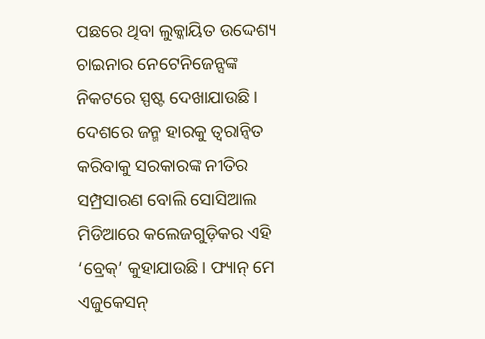ପଛରେ ଥିବା ଲୁକ୍କାୟିତ ଉଦ୍ଦେଶ୍ୟ ଚାଇନାର ନେଟେନିଜେନ୍ସଙ୍କ ନିକଟରେ ସ୍ପଷ୍ଟ ଦେଖାଯାଉଛି। ଦେଶରେ ଜନ୍ମ ହାରକୁ ତ୍ୱରାନ୍ୱିତ କରିବାକୁ ସରକାରଙ୍କ ନୀତିର ସମ୍ପ୍ରସାରଣ ବୋଲି ସୋସିଆଲ ମିଡିଆରେ କଲେଜଗୁଡ଼ିକର ଏହି ‘ବ୍ରେକ୍’ କୁହାଯାଉଛି। ଫ୍ୟାନ୍ ମେ ଏଜୁକେସନ୍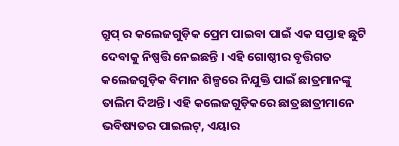ଗ୍ରୁପ୍ ର କଲେଜଗୁଡ଼ିକ ପ୍ରେମ ପାଇବା ପାଇଁ ଏକ ସପ୍ତାହ ଛୁଟି ଦେବାକୁ ନିଷ୍ପତ୍ତି ନେଇଛନ୍ତି । ଏହି ଗୋଷ୍ଠୀର ବୃତ୍ତିଗତ କଲେଜଗୁଡ଼ିକ ବିମାନ ଶିଳ୍ପରେ ନିଯୁକ୍ତି ପାଇଁ ଛାତ୍ରମାନଙ୍କୁ ତାଲିମ ଦିଅନ୍ତି। ଏହି କଲେଜଗୁଡ଼ିକରେ ଛାତ୍ରଛାତ୍ରୀମାନେ ଭବିଷ୍ୟତର ପାଇଲଟ୍, ଏୟାର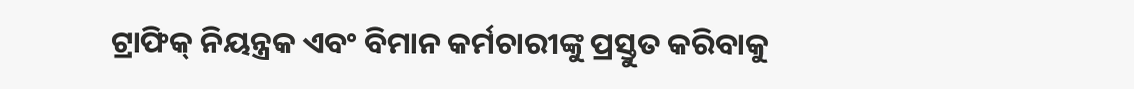ଟ୍ରାଫିକ୍ ନିୟନ୍ତ୍ରକ ଏବଂ ବିମାନ କର୍ମଚାରୀଙ୍କୁ ପ୍ରସ୍ତୁତ କରିବାକୁ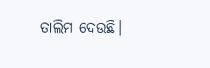ତାଲିମ ଦେଉଛି।